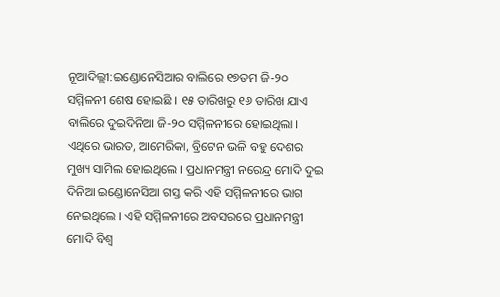ନୂଆଦିଲ୍ଲୀ:ଇଣ୍ଡୋନେସିଆର ବାଲିରେ ୧୭ତମ ଜି-୨୦ ସମ୍ମିଳନୀ ଶେଷ ହୋଇଛି । ୧୫ ତାରିଖରୁ ୧୬ ତାରିଖ ଯାଏ ବାଲିରେ ଦୁଇଦିନିଆ ଜି-୨୦ ସମ୍ମିଳନୀରେ ହୋଇଥିଲା । ଏଥିରେ ଭାରତ, ଆମେରିକା, ବ୍ରିଟେନ ଭଳି ବହୁ ଦେଶର ମୁଖ୍ୟ ସାମିଲ ହୋଇଥିଲେ । ପ୍ରଧାନମନ୍ତ୍ରୀ ନରେନ୍ଦ୍ର ମୋଦି ଦୁଇ ଦିନିଆ ଇଣ୍ଡୋନେସିଆ ଗସ୍ତ କରି ଏହି ସମ୍ମିଳନୀରେ ଭାଗ ନେଇଥିଲେ । ଏହି ସମ୍ମିଳନୀରେ ଅବସରରେ ପ୍ରଧାନମନ୍ତ୍ରୀ ମୋଦି ବିଶ୍ବ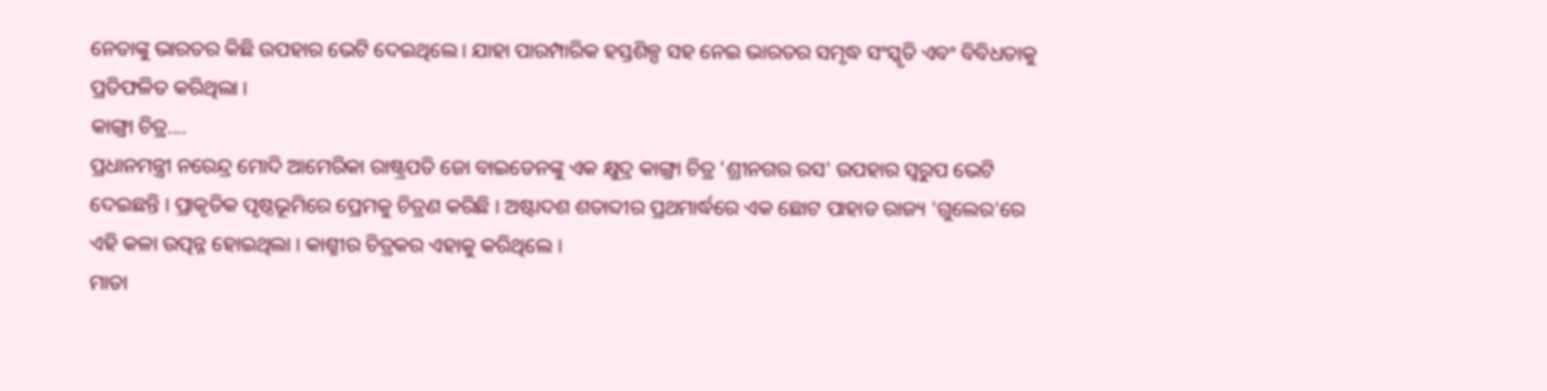ନେତାଙ୍କୁ ଭାରତର କିଛି ଉପହାର ଭେଟି ଦେଇଥିଲେ । ଯାହା ପାରମ୍ପାରିକ ହସ୍ତଶିଳ୍ପ ସହ ନେଇ ଭାରତର ସମୃଦ୍ଧ ସଂସ୍କୃତି ଏବଂ ବିବିଧତାକୁ ପ୍ରତିଫଳିତ କରିଥିଲା ।
କାଙ୍ଗ୍ରା ଚିତ୍ର....
ପ୍ରଧାନମନ୍ତ୍ରୀ ନରେନ୍ଦ୍ର ମୋଦି ଆମେରିକା ରାଷ୍ଟ୍ରପତି ଜୋ ବାଇଡେନଙ୍କୁ ଏକ କ୍ଷୁଦ୍ର କାଙ୍ଗ୍ରା ଚିତ୍ର 'ଶ୍ରୀନଗର ରସ' ଉପହାର ସ୍ବରୁପ ଭେଟି ଦେଇଛନ୍ତି । ପ୍ରାକୃତିକ ପୃଷ୍ଠଭୂମିରେ ପ୍ରେମକୁ ଚିତ୍ରଣ କରିଛି । ଅଷ୍ଟାଦଶ ଶତାବ୍ଦୀର ପ୍ରଥମାର୍ଦ୍ଧରେ ଏକ ଛୋଟ ପାହାଡ ରାଜ୍ୟ 'ଗୁଲେର'ରେ ଏହି କଳା ଉତ୍ପନ୍ନ ହୋଇଥିଲା । କାଶ୍ମୀର ଚିତ୍ରକର ଏହାକୁ କରିଥିଲେ ।
ମାତା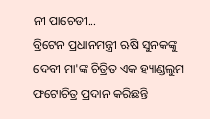ନୀ ପାଚେଡୀ...
ବ୍ରିଟେନ ପ୍ରଧାନମନ୍ତ୍ରୀ ଋଷି ସୁନକଙ୍କୁ ଦେବୀ ମା'ଙ୍କ ଚିତ୍ରିତ ଏକ ହ୍ୟାଣ୍ଡଲୁମ ଫଟୋଚିତ୍ର ପ୍ରଦାନ କରିଛନ୍ତି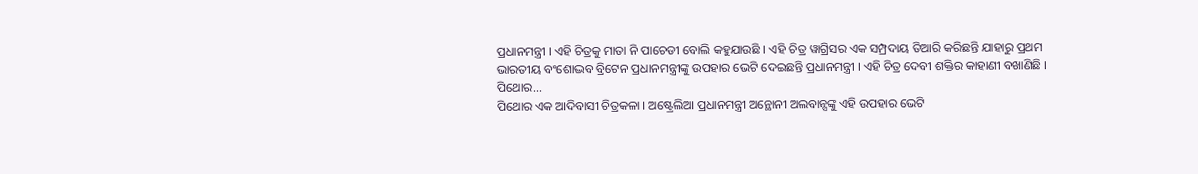ପ୍ରଧାନମନ୍ତ୍ରୀ । ଏହି ଚିତ୍ରକୁ ମାତା ନି ପାଚେଡୀ ବୋଲି କହୁଯାଉଛି । ଏହି ଚିତ୍ର ୱାଗ୍ରିସର ଏକ ସମ୍ପ୍ରଦାୟ ତିଆରି କରିଛନ୍ତି ଯାହାରୁ ପ୍ରଥମ ଭାରତୀୟ ବଂଶୋଦ୍ଭବ ବ୍ରିଟେନ ପ୍ରଧାନମନ୍ତ୍ରୀଙ୍କୁ ଉପହାର ଭେଟି ଦେଇଛନ୍ତି ପ୍ରଧାନମନ୍ତ୍ରୀ । ଏହି ଚିତ୍ର ଦେବୀ ଶକ୍ତିର କାହାଣୀ ବଖାଣିଛି ।
ପିଥୋର...
ପିଥୋର ଏକ ଆଦିବାସୀ ଚିତ୍ରକଳା । ଅଷ୍ଟ୍ରେଲିଆ ପ୍ରଧାନମନ୍ତ୍ରୀ ଅନ୍ଥୋନୀ ଅଲବାନ୍ସଙ୍କୁ ଏହି ଉପହାର ଭେଟି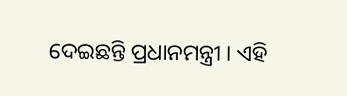ଦେଇଛନ୍ତି ପ୍ରଧାନମନ୍ତ୍ରୀ । ଏହି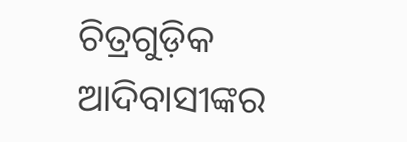ଚିତ୍ରଗୁଡ଼ିକ ଆଦିବାସୀଙ୍କର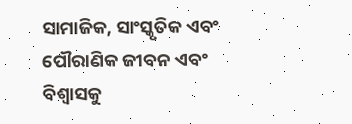ସାମାଜିକ, ସାଂସ୍କୃତିକ ଏବଂ ପୌରାଣିକ ଜୀବନ ଏବଂ ବିଶ୍ବାସକୁ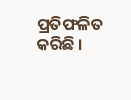ପ୍ରତିଫଳିତ କରିଛି ।